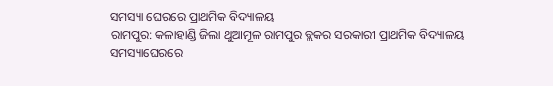ସମସ୍ୟା ଘେରରେ ପ୍ରାଥମିକ ବିଦ୍ୟାଳୟ
ରାମପୁର: କଳାହାଣ୍ଡି ଜିଲା ଥୁଆମୂଳ ରାମପୁର ବ୍ଲକର ସରକାରୀ ପ୍ରାଥମିକ ବିଦ୍ୟାଳୟ ସମସ୍ୟାଘେରରେ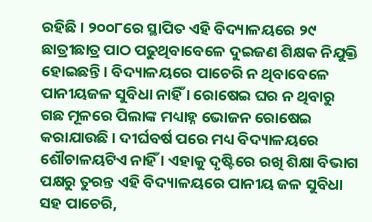ରହିଛି । ୨୦୦୮ରେ ସ୍ଥାପିତ ଏହି ବିଦ୍ୟାଳୟରେ ୨୯ ଛାତ୍ରୀଛାତ୍ର ପାଠ ପଢୁଥିବାବେଳେ ଦୁଇଜଣ ଶିକ୍ଷକ ନିଯୁକ୍ତି ହୋଇଛନ୍ତି । ବିଦ୍ୟାଳୟରେ ପାଚେରି ନ ଥିବାବେଳେ ପାନୀୟଜଳ ସୁବିଧା ନାହିଁ । ରୋଷେଇ ଘର ନ ଥିବାରୁ ଗଛ ମୂଳରେ ପିଲାଙ୍କ ମଧ୍ୟାହ୍ନ ଭୋଜନ ରୋଷେଇ କରାଯାଉଛି । ଦୀର୍ଘବର୍ଷ ପରେ ମଧ୍ୟ ବିଦ୍ୟାଳୟରେ ଶୌଚାଳୟଟିଏ ନାହିଁ । ଏହାକୁ ଦୃଷ୍ଟିରେ ରଖି ଶିକ୍ଷା ବିଭାଗ ପକ୍ଷରୁ ତୁରନ୍ତ ଏହି ବିଦ୍ୟାଳୟରେ ପାନୀୟ ଜଳ ସୁବିଧା ସହ ପାଚେରି,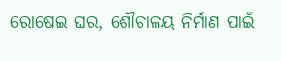ରୋଷେଇ ଘର, ଶୌଚାଳୟ ନିର୍ମାଣ ପାଇଁ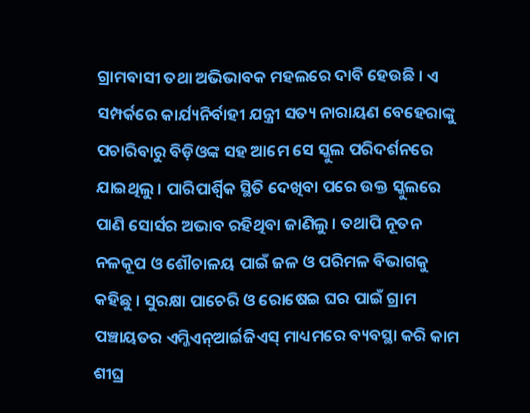ଗ୍ରାମବାସୀ ତଥା ଅଭିଭାବକ ମହଲରେ ଦାବି ହେଉଛି । ଏ ସମ୍ପର୍କରେ କାର୍ଯ୍ୟନିର୍ବାହୀ ଯନ୍ତ୍ରୀ ସତ୍ୟ ନାରାୟଣ ବେହେରାଙ୍କୁ ପଚାରିବାରୁ ବିଡ଼ିଓଙ୍କ ସହ ଆମେ ସେ ସ୍କୁଲ ପରିଦର୍ଶନରେ ଯାଇଥିଲୁ । ପାରିପାର୍ଶ୍ୱିକ ସ୍ଥିତି ଦେଖିବା ପରେ ଉକ୍ତ ସ୍କୁଲରେ ପାଣି ସୋର୍ସର ଅଭାବ ରହିଥିବା ଜାଣିଲୁ । ତଥାପି ନୂତନ ନଳକୂପ ଓ ଶୌଚାଳୟ ପାଇଁ ଜଳ ଓ ପରିମଳ ବିଭାଗକୁ କହିଛୁ । ସୁରକ୍ଷା ପାଚେରି ଓ ରୋଷେଇ ଘର ପାଇଁ ଗ୍ରାମ ପଞ୍ଚାୟତର ଏମ୍ଜିଏନ୍ଆର୍ଇଜିଏସ୍ ମାଧ୍ୟମରେ ବ୍ୟବସ୍ଥା କରି କାମ ଶୀଘ୍ର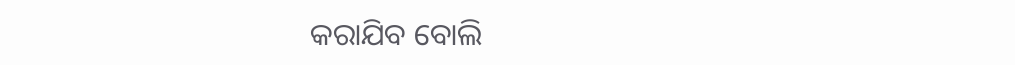କରାଯିବ ବୋଲି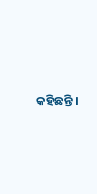କହିଛନ୍ତି ।